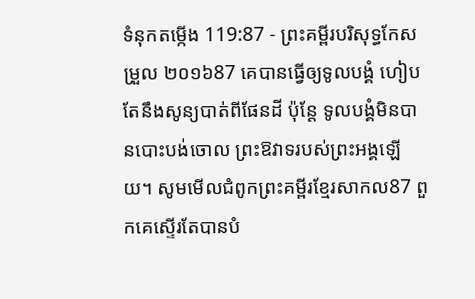ទំនុកតម្កើង 119:87 - ព្រះគម្ពីរបរិសុទ្ធកែសម្រួល ២០១៦87 គេបានធ្វើឲ្យទូលបង្គំ ហៀបតែនឹងសូន្យបាត់ពីផែនដី ប៉ុន្តែ ទូលបង្គំមិនបានបោះបង់ចោល ព្រះឱវាទរបស់ព្រះអង្គឡើយ។ សូមមើលជំពូកព្រះគម្ពីរខ្មែរសាកល87 ពួកគេស្ទើរតែបានបំ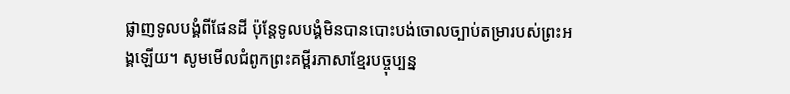ផ្លាញទូលបង្គំពីផែនដី ប៉ុន្តែទូលបង្គំមិនបានបោះបង់ចោលច្បាប់តម្រារបស់ព្រះអង្គឡើយ។ សូមមើលជំពូកព្រះគម្ពីរភាសាខ្មែរបច្ចុប្បន្ន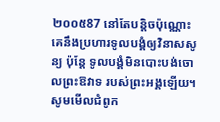២០០៥87 នៅតែបន្តិចប៉ុណ្ណោះ គេនឹងប្រហារទូលបង្គំឲ្យវិនាសសូន្យ ប៉ុន្តែ ទូលបង្គំមិនបោះបង់ចោលព្រះឱវាទ របស់ព្រះអង្គឡើយ។ សូមមើលជំពូក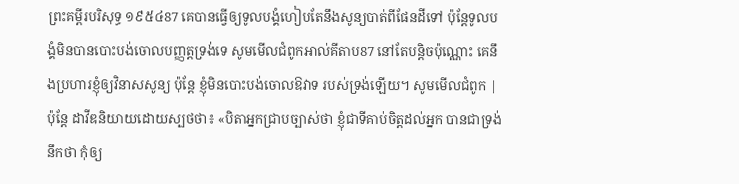ព្រះគម្ពីរបរិសុទ្ធ ១៩៥៤87 គេបានធ្វើឲ្យទូលបង្គំហៀបតែនឹងសូន្យបាត់ពីផែនដីទៅ ប៉ុន្តែទូលបង្គំមិនបានបោះបង់ចោលបញ្ញត្តទ្រង់ទេ សូមមើលជំពូកអាល់គីតាប87 នៅតែបន្តិចប៉ុណ្ណោះ គេនឹងប្រហារខ្ញុំឲ្យវិនាសសូន្យ ប៉ុន្តែ ខ្ញុំមិនបោះបង់ចោលឱវាទ របស់ទ្រង់ឡើយ។ សូមមើលជំពូក |
ប៉ុន្តែ ដាវីឌនិយាយដោយស្បថថា៖ «បិតាអ្នកជ្រាបច្បាស់ថា ខ្ញុំជាទីគាប់ចិត្តដល់អ្នក បានជាទ្រង់នឹកថា កុំឲ្យ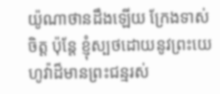យ៉ូណាថានដឹងឡើយ ក្រែងទាស់ចិត្ត ប៉ុន្តែ ខ្ញុំស្បថដោយនូវព្រះយេហូវ៉ាដ៏មានព្រះជន្មរស់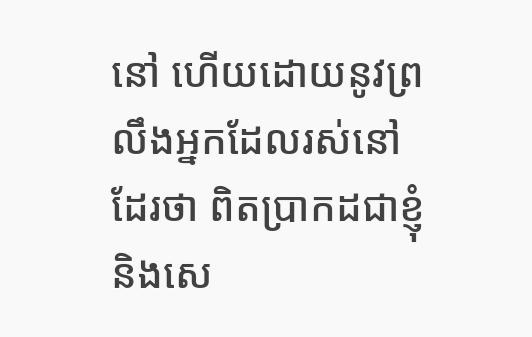នៅ ហើយដោយនូវព្រលឹងអ្នកដែលរស់នៅដែរថា ពិតប្រាកដជាខ្ញុំ និងសេ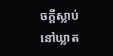ចក្ដីស្លាប់ នៅឃ្លាត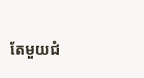តែមួយជំ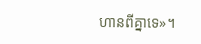ហានពីគ្នាទេ»។